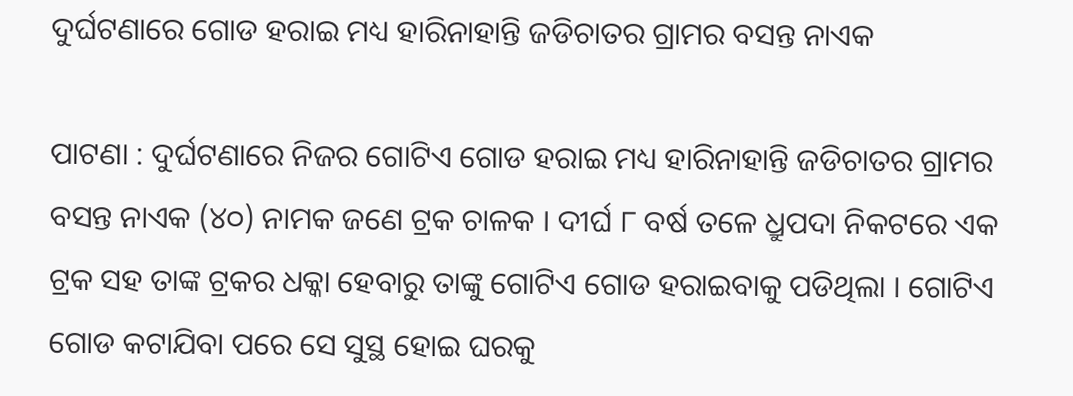ଦୁର୍ଘଟଣାରେ ଗୋଡ ହରାଇ ମଧ୍ୟ ହାରିନାହାନ୍ତି ଜଡିଚାତର ଗ୍ରାମର ବସନ୍ତ ନାଏକ

ପାଟଣା : ଦୁର୍ଘଟଣାରେ ନିଜର ଗୋଟିଏ ଗୋଡ ହରାଇ ମଧ୍ୟ ହାରିନାହାନ୍ତି ଜଡିଚାତର ଗ୍ରାମର ବସନ୍ତ ନାଏକ (୪୦) ନାମକ ଜଣେ ଟ୍ରକ ଚାଳକ । ଦୀର୍ଘ ୮ ବର୍ଷ ତଳେ ଧ୍ରୁପଦା ନିକଟରେ ଏକ ଟ୍ରକ ସହ ତାଙ୍କ ଟ୍ରକର ଧକ୍କା ହେବାରୁ ତାଙ୍କୁ ଗୋଟିଏ ଗୋଡ ହରାଇବାକୁ ପଡିଥିଲା । ଗୋଟିଏ ଗୋଡ କଟାଯିବା ପରେ ସେ ସୁସ୍ଥ ହୋଇ ଘରକୁ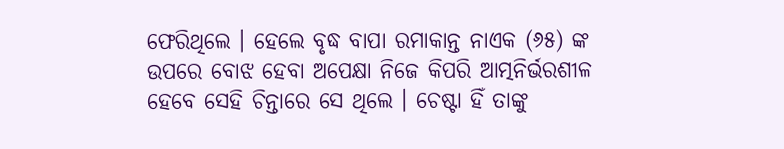ଫେରିଥିଲେ । ହେଲେ ବୃଦ୍ଧ ବାପା ରମାକାନ୍ତ ନାଏକ (୬୫) ଙ୍କ ଉପରେ ବୋଝ ହେବା ଅପେକ୍ଷା ନିଜେ କିପରି ଆତ୍ମନିର୍ଭରଶୀଳ ହେବେ ସେହି ଚିନ୍ତାରେ ସେ ଥିଲେ । ଚେଷ୍ଟା ହିଁ ତାଙ୍କୁ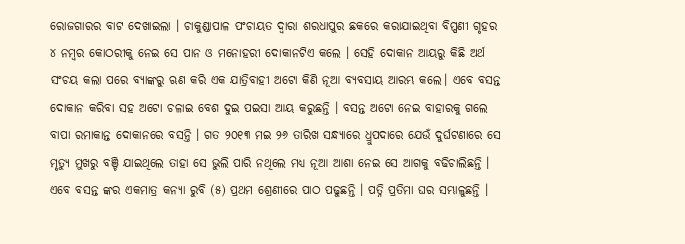ରୋଜଗାରର ବାଟ ଦେଖାଇଲା । ଚାକୁଣ୍ଡାପାଳ ପଂଚାୟତ ଦ୍ୱାରା ଶରଧାପୁର ଛକରେ କରାଯାଇଥିବା ବିପ୍ପଣୀ ଗୃହର ୪ ନମ୍ବର କୋଠରୀକୁ ନେଇ ସେ ପାନ ଓ ମନୋହରୀ ଦୋକାନଟିଏ କଲେ । ସେହି ଦୋକାନ ଆୟରୁ କିଛି ଅର୍ଥ ସଂଚୟ କଲା ପରେ ବ୍ୟାଙ୍କରୁ ଋଣ କରି ଏକ ଯାତ୍ରିବାହୀ ଅଟୋ କିଣି ନୂଆ ବ୍ୟବସାୟ ଆରମ୍ଭ କଲେ। ଏବେ ବସନ୍ତ ଦୋକାନ କରିବା ସହ ଅଟୋ ଚଳାଇ ବେଶ ଦୁଇ ପଇସା ଆୟ କରୁଛନ୍ତି । ବସନ୍ତ ଅଟୋ ନେଇ ବାହାରକୁ ଗଲେ ବାପା ରମାକାନ୍ତ ଦୋକାନରେ ବସନ୍ତି । ଗତ ୨୦୧୩ ମଇ ୨୬ ତାରିଖ ସନ୍ଧ୍ୟାରେ ଧ୍ରୁପଦାରେ ଯେଉଁ ଦୁର୍ଘଟଣାରେ ସେ ମୃତ୍ୟୁ ମୁଖରୁ ବଞ୍ଚି ଯାଇଥିଲେ ତାହା ସେ ଭୁଲି ପାରି ନଥିଲେ ମଧ୍ୟ ନୂଆ ଆଶା ନେଇ ସେ ଆଗକୁ ବଢିଚାଲିଛନ୍ତି । ଏବେ ବସନ୍ତ ଙ୍କର ଏକମାତ୍ର କନ୍ୟା ରୁବି (୫) ପ୍ରଥମ ଶ୍ରେଣୀରେ ପାଠ ପଢୁଛନ୍ତି । ପତ୍ନି ପ୍ରତିମା ଘର ସମ୍ଭାଳୁଛନ୍ତି ।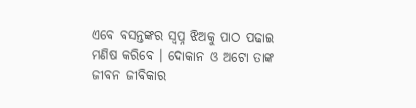ଏବେ ବସନ୍ତଙ୍କର ସ୍ୱପ୍ନ ଝିଅକୁ ପାଠ ପଢାଇ ମଣିଷ କରିବେ । ଦୋକାନ ଓ ଅଟୋ ତାଙ୍କ ଜୀବନ ଜୀବିକାର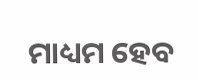ମାଧ୍ୟମ ହେବ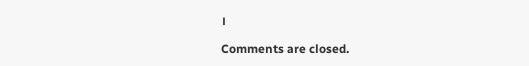।

Comments are closed.